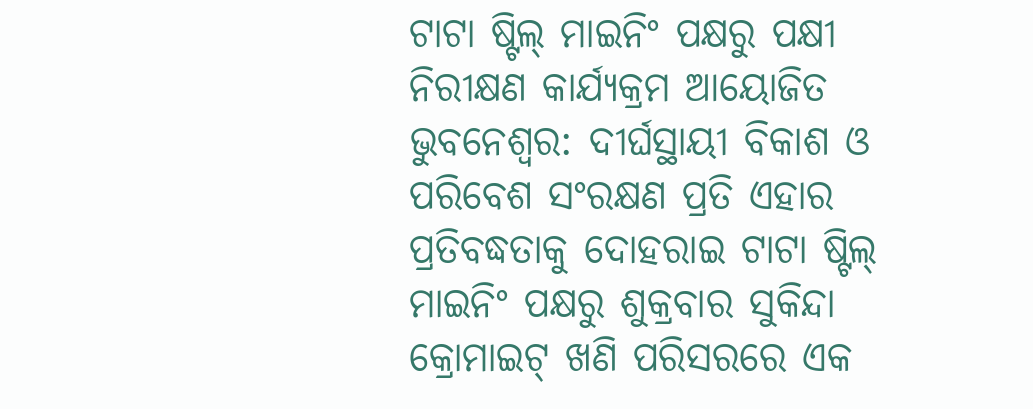ଟାଟା ଷ୍ଟିଲ୍ ମାଇନିଂ ପକ୍ଷରୁ ପକ୍ଷୀ ନିରୀକ୍ଷଣ କାର୍ଯ୍ୟକ୍ରମ ଆୟୋଜିତ
ଭୁବନେଶ୍ୱର: ଦୀର୍ଘସ୍ଥାୟୀ ବିକାଶ ଓ ପରିବେଶ ସଂରକ୍ଷଣ ପ୍ରତି ଏହାର ପ୍ରତିବଦ୍ଧତାକୁ ଦୋହରାଇ ଟାଟା ଷ୍ଟିଲ୍ ମାଇନିଂ ପକ୍ଷରୁ ଶୁକ୍ରବାର ସୁକିନ୍ଦା କ୍ରୋମାଇଟ୍ ଖଣି ପରିସରରେ ଏକ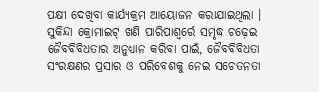ପକ୍ଷୀ ଦେଖିବା କାର୍ଯ୍ୟକ୍ରମ ଆୟୋଜନ କରାଯାଇଥିଲା ।
ସୁକିନ୍ଦା କ୍ରୋମାଇଟ୍ ଖଣି ପାରିପାଶ୍ୱର୍ରେ ସମୃଦ୍ଧ ଚଢ଼େଇ ଜୈବବିବିଧତାର ଅନୁଧ୍ୟାନ କରିବା ପାଇଁ, ଜୈବବିବିଧତା ସଂରକ୍ଷଣର ପ୍ରସାର ଓ ପରିବେଶକୁ ନେଇ ସଚେତନତା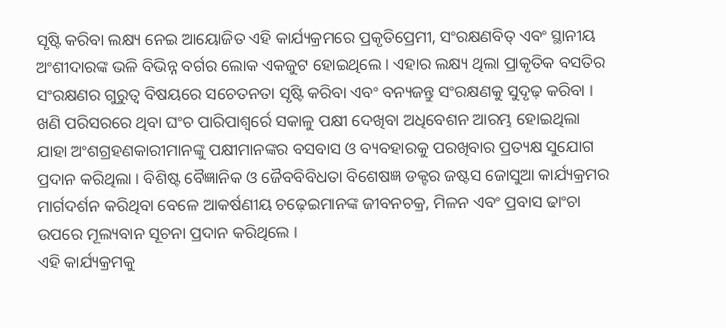ସୃଷ୍ଟି କରିବା ଲକ୍ଷ୍ୟ ନେଇ ଆୟୋଜିତ ଏହି କାର୍ଯ୍ୟକ୍ରମରେ ପ୍ରକୃତିପ୍ରେମୀ, ସଂରକ୍ଷଣବିତ୍ ଏବଂ ସ୍ଥାନୀୟ ଅଂଶୀଦାରଙ୍କ ଭଳି ବିଭିନ୍ନ ବର୍ଗର ଲୋକ ଏକଜୁଟ ହୋଇଥିଲେ । ଏହାର ଲକ୍ଷ୍ୟ ଥିଲା ପ୍ରାକୃତିକ ବସତିର ସଂରକ୍ଷଣର ଗୁରୁତ୍ୱ ବିଷୟରେ ସଚେତନତା ସୃଷ୍ଟି କରିବା ଏବଂ ବନ୍ୟଜନ୍ତୁ ସଂରକ୍ଷଣକୁ ସୁଦୃଢ଼ କରିବା ।
ଖଣି ପରିସରରେ ଥିବା ଘଂଚ ପାରିପାଶ୍ୱର୍ରେ ସକାଳୁ ପକ୍ଷୀ ଦେଖିବା ଅଧିବେଶନ ଆରମ୍ଭ ହୋଇଥିଲା ଯାହା ଅଂଶଗ୍ରହଣକାରୀମାନଙ୍କୁ ପକ୍ଷୀମାନଙ୍କର ବସବାସ ଓ ବ୍ୟବହାରକୁ ପରଖିବାର ପ୍ରତ୍ୟକ୍ଷ ସୁଯୋଗ ପ୍ରଦାନ କରିଥିଲା । ବିଶିଷ୍ଟ ବୈଜ୍ଞାନିକ ଓ ଜୈବବିବିଧତା ବିଶେଷଜ୍ଞ ଡକ୍ଟର ଜଷ୍ଟସ ଜୋସୁଆ କାର୍ଯ୍ୟକ୍ରମର ମାର୍ଗଦର୍ଶନ କରିଥିବା ବେଳେ ଆକର୍ଷଣୀୟ ଚଢ଼େଇମାନଙ୍କ ଜୀବନଚକ୍ର, ମିଳନ ଏବଂ ପ୍ରବାସ ଢାଂଚା ଉପରେ ମୂଲ୍ୟବାନ ସୂଚନା ପ୍ରଦାନ କରିଥିଲେ ।
ଏହି କାର୍ଯ୍ୟକ୍ରମକୁ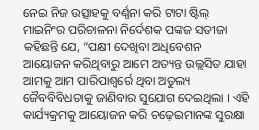ନେଇ ନିଜ ଉତ୍ସାହକୁ ବର୍ଣ୍ଣନା କରି ଟାଟା ଷ୍ଟିଲ୍ ମାଇନିଂର ପରିଚାଳନା ନିର୍ଦେଶକ ପଙ୍କଜ ସତୀଜା କହିଛନ୍ତି ଯେ, “ପକ୍ଷୀ ଦେଖିବା ଅଧିବେଶନ ଆୟୋଜନ କରିଥିବାରୁ ଆମେ ଅତ୍ୟନ୍ତ ଉଲ୍ଲସିତ ଯାହା ଆମକୁ ଆମ ପାରିପାଶ୍ୱର୍ରେ ଥିବା ଅତୁଲ୍ୟ ଜୈବବିବିଧତାକୁ ଜାଣିବାର ସୁଯୋଗ ଦେଇଥିଲା । ଏହି କାର୍ଯ୍ୟକ୍ରମକୁ ଆୟୋଜନ କରି ଚଢ଼େଇମାନଙ୍କ ସୁରକ୍ଷା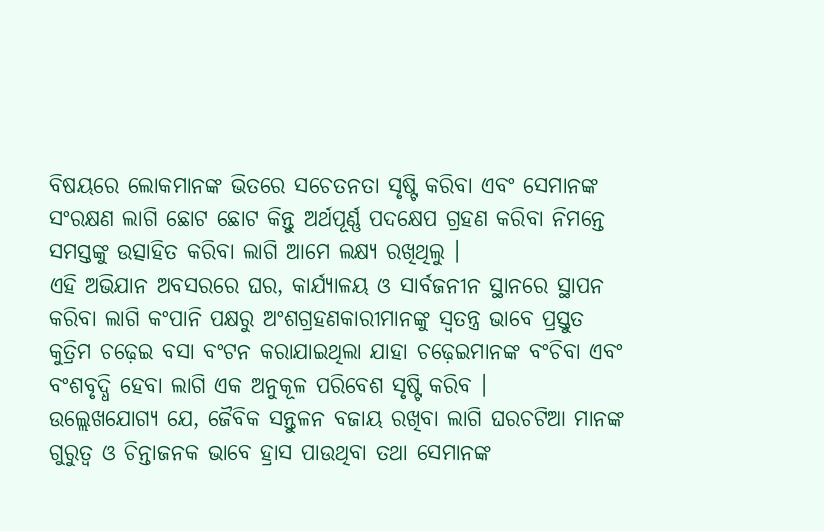ବିଷୟରେ ଲୋକମାନଙ୍କ ଭିତରେ ସଚେତନତା ସୃଷ୍ଟି କରିବା ଏବଂ ସେମାନଙ୍କ ସଂରକ୍ଷଣ ଲାଗି ଛୋଟ ଛୋଟ କିନ୍ତୁ ଅର୍ଥପୂର୍ଣ୍ଣ ପଦକ୍ଷେପ ଗ୍ରହଣ କରିବା ନିମନ୍ତେ ସମସ୍ତଙ୍କୁ ଉତ୍ସାହିତ କରିବା ଲାଗି ଆମେ ଲକ୍ଷ୍ୟ ରଖିଥିଲୁ ।
ଏହି ଅଭିଯାନ ଅବସରରେ ଘର, କାର୍ଯ୍ୟାଳୟ ଓ ସାର୍ବଜନୀନ ସ୍ଥାନରେ ସ୍ଥାପନ କରିବା ଲାଗି କଂପାନି ପକ୍ଷରୁ ଅଂଶଗ୍ରହଣକାରୀମାନଙ୍କୁ ସ୍ୱତନ୍ତ୍ର ଭାବେ ପ୍ରସ୍ତୁତ କୁତ୍ରିମ ଚଢ଼େଇ ବସା ବଂଟନ କରାଯାଇଥିଲା ଯାହା ଚଢ଼େଇମାନଙ୍କ ବଂଚିବା ଏବଂ ବଂଶବୃଦ୍ଧି ହେବା ଲାଗି ଏକ ଅନୁକୂଳ ପରିବେଶ ସୃଷ୍ଟି କରିବ ।
ଉଲ୍ଲେଖଯୋଗ୍ୟ ଯେ, ଜୈବିକ ସନ୍ତୁଳନ ବଜାୟ ରଖିବା ଲାଗି ଘରଚଟିଆ ମାନଙ୍କ ଗୁରୁତ୍ୱ ଓ ଚିନ୍ତାଜନକ ଭାବେ ହ୍ରାସ ପାଉଥିବା ତଥା ସେମାନଙ୍କ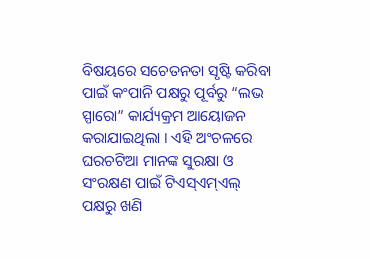ବିଷୟରେ ସଚେତନତା ସୃଷ୍ଟି କରିବା ପାଇଁ କଂପାନି ପକ୍ଷରୁ ପୂର୍ବରୁ “ଲଭ ସ୍ପାରୋ” କାର୍ଯ୍ୟକ୍ରମ ଆୟୋଜନ କରାଯାଇଥିଲା । ଏହି ଅଂଚଳରେ ଘରଚଟିଆ ମାନଙ୍କ ସୁରକ୍ଷା ଓ ସଂରକ୍ଷଣ ପାଇଁ ଟିଏସ୍ଏମ୍ଏଲ୍ ପକ୍ଷରୁ ଖଣି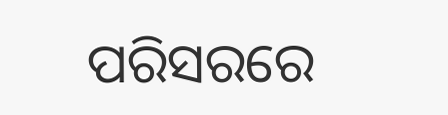ପରିସରରେ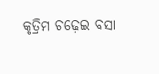କୃତ୍ରିମ ଚଢ଼େଇ ବସା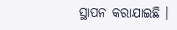ସ୍ଥାପନ କରାଯାଇଛି ।